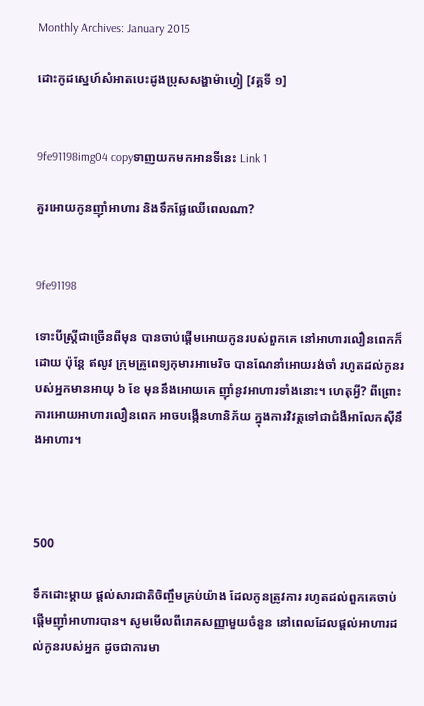Monthly Archives: January 2015

ដោះកូដស្នេហ៍សំអាតបេះដូងប្រុសសង្ហាម៉ាហ្វៀ [វគ្គទី ១]


9fe91198img04 copyទាញយកមកអានទីនេះ Link 1

គួរអោយកូនញ៉ាំអាហារ និងទឹកផ្លែឈើពេលណា?


9fe91198

ទោះបីស្ត្រីជាច្រើនពីមុន បានចាប់ផ្តើមអោយកូនរបស់ពួកគេ នៅអាហារលឿនពេកក៏ដោយ ប៉ុន្តែ ឥលូវ ក្រុមគ្រូពេទ្យកុមារអាមេរិច បានណែនាំអោយរង់ចាំ រហូតដល់កូនរបស់អ្នកមានអាយុ ៦ ខែ មុននឹងអោយគេ ញ៉ាំនូវអាហារទាំងនោះ។ ហេតុអ្វី? ពីព្រោះការអោយអាហារលឿនពេក អាចបង្កើនហានិភ័យ ក្នុងការវិវត្តទៅជាជំងឺអាលែកស៊ីនឹងអាហារ។



500

ទឹកដោះម្តាយ ផ្តល់សារជាតិចិញ្ចឹមគ្រប់យ៉ាង ដែលកូនត្រូវការ រហូតដល់ពួកគេចាប់ផ្តើមញ៉ាំអាហារបាន។ សូមមើលពីរោគសញ្ញាមួយចំនួន នៅពេលដែលផ្តល់អាហារដល់កូនរបស់អ្នក ដូចជាការមា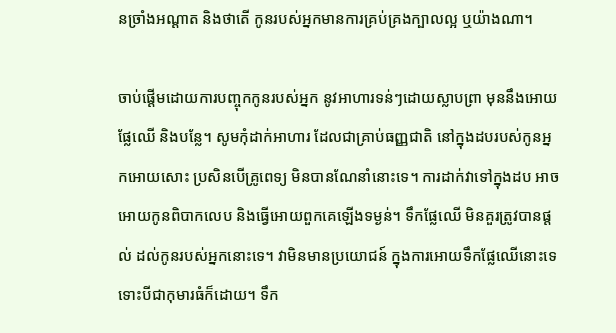នច្រាំងអណ្តាត និងថាតើ កូនរបស់អ្នកមានការគ្រប់គ្រងក្បាលល្អ ឬយ៉ាងណា។

ចាប់ផ្តើមដោយការបញ្ចុកកូនរបស់អ្នក នូវអាហារទន់ៗដោយស្លាបព្រា មុននឹងអោយផ្លែឈើ និងបន្លែ។ សូមកុំដាក់អាហារ ដែលជាគ្រាប់ធញ្ញជាតិ នៅក្នុងដបរបស់កូនអ្នកអោយសោះ ប្រសិនបើគ្រូពេទ្យ មិនបានណែនាំនោះទេ។ ការដាក់វាទៅក្នុងដប អាចអោយកូនពិបាកលេប និងធ្វើអោយពួកគេឡើងទម្ងន់។ ទឹកផ្លែឈើ មិនគួរត្រូវបានផ្តល់ ដល់កូនរបស់អ្នកនោះទេ។ វាមិនមានប្រយោជន៍ ក្នុងការអោយទឹកផ្លែឈើនោះទេ ទោះបីជាកុមារធំក៏ដោយ។ ទឹក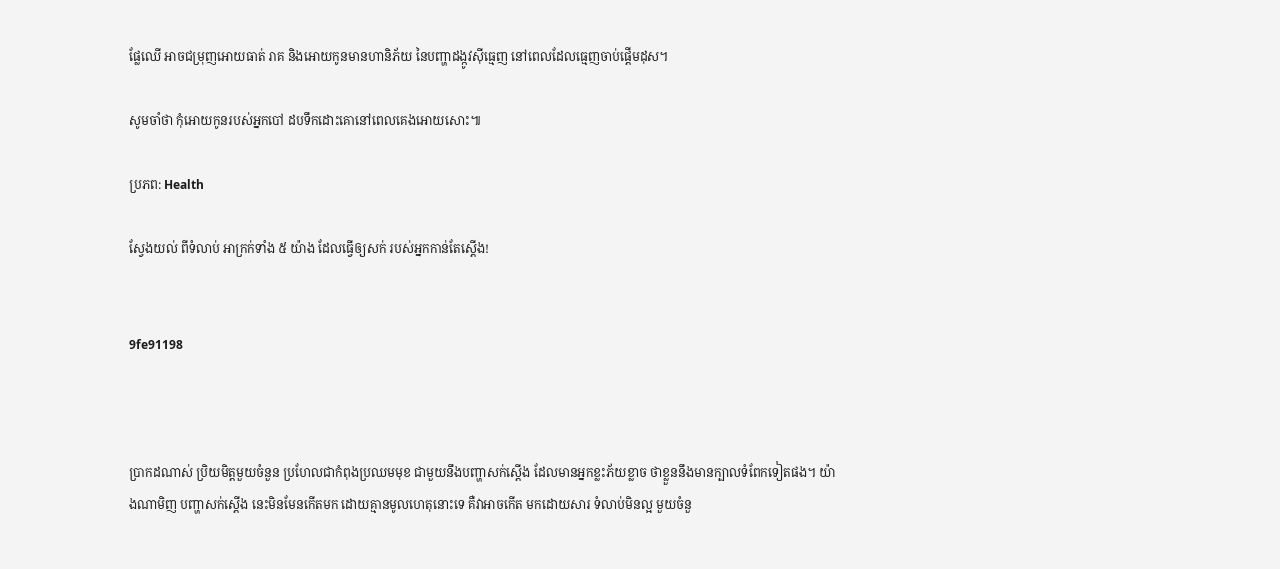ផ្លែឈើ អាចជម្រុញអោយធាត់ រាគ និងអោយកូនមានហានិភ័យ នៃបញ្ហាដង្កូវស៊ីធ្មេញ នៅពេលដែលធ្មេញចាប់ផ្តើមដុស។

សូមចាំថា កុំអោយកូនរបស់អ្នកបៅ ដបទឹកដោះគោនៅពេលគេងអោយសោះ៕

ប្រភព: Health

ស្វែងយល់ ពីទំលាប់ អាក្រក់ទាំង ៥ យ៉ាង ដែលធ្វើឲ្យសក់ របស់អ្នកកាន់តែស្តើង!


9fe91198



ប្រាកដណាស់ ប្រិយមិត្តមួយចំនួន ប្រហែលជាកំពុងប្រឈមមុខ ជាមួយនឹងបញ្ហាសក់ស្តើង ដែលមានអ្នកខ្លះភ័យខ្លាច ថាខ្លួននឹងមានក្បាលទំពែកទៀតផង។ យ៉ាងណាមិញ បញ្ហាសក់ស្តើង នេះមិនមែនកើតមក ដោយគ្មានមូលហេតុនោះទេ គឺវាអាចកើត មកដោយសារ ទំលាប់មិនល្អ មួយចំនួ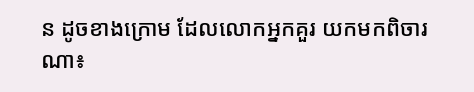ន ដូចខាងក្រោម ដែលលោកអ្នកគួរ យកមកពិចារណា៖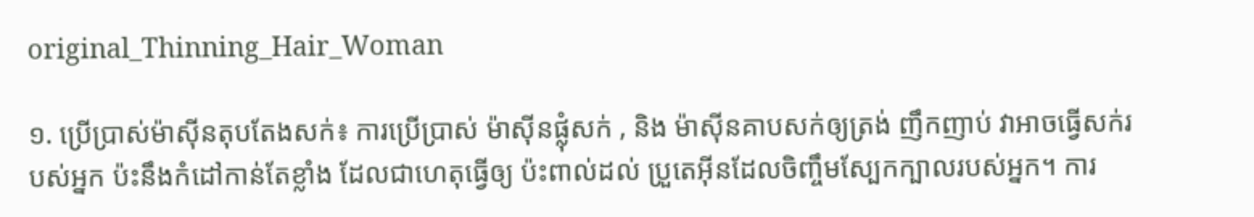original_Thinning_Hair_Woman

១. ប្រើប្រាស់ម៉ាស៊ីនតុបតែងសក់៖ ការប្រើប្រាស់ ម៉ាស៊ីនផ្លុំសក់ , និង ម៉ាស៊ីនគាបសក់ឲ្យត្រង់ ញឹកញាប់ វាអាចធ្វើសក់របស់អ្នក ប៉ះនឹងកំដៅកាន់តែខ្លាំង ដែលជាហេតុធ្វើឲ្យ ប៉ះពាល់ដល់ ប្រួតេអ៊ីនដែលចិញ្ចឹមស្បែកក្បាលរបស់អ្នក។ ការ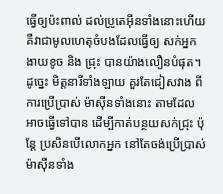ធ្វើឲ្យប៉ះពាល់ ដល់ប្រូតេអ៊ីនទាំងនោះហើយ គឺវាជាមូលហេតុចំបងដែលធ្វើឲ្យ សក់អ្នកងាយខូច និង ជ្រុះ បានយ៉ាងលឿនបំផុត។ ដូច្នេះ មិត្តនារីទាំងឡាយ គួរតែជៀសវាង ពីការប្រើប្រាស់ ម៉ាស៊ីនទាំងនោះ តាមដែលអាចធ្វើទៅបាន ដើម្បីកាត់បន្ថយសក់ជ្រុះ ប៉ុន្តែ ប្រសិនបើលោកអ្នក នៅតែចង់ប្រើប្រាស់ ម៉ាស៊ីនទាំង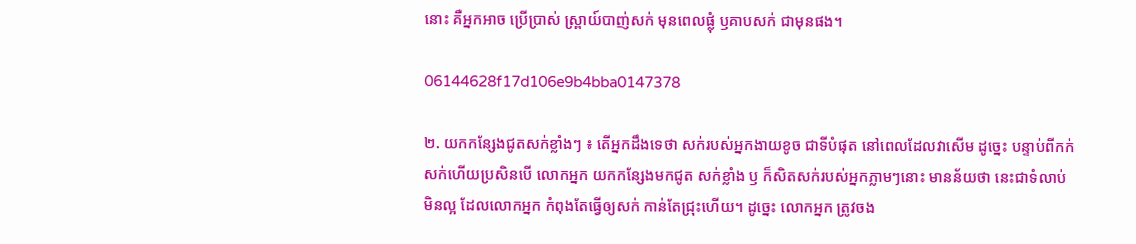នោះ គឺអ្នកអាច ប្រើប្រាស់ ស្ព្រាយ៍បាញ់សក់ មុនពេលផ្លុំ ឫគាបសក់ ជាមុនផង។

06144628f17d106e9b4bba0147378

២. យកកន្សែងជូតសក់ខ្លាំងៗ ៖ តើអ្នកដឹងទេថា សក់របស់អ្នកងាយខូច ជាទីបំផុត នៅពេលដែលវាសើម ដូច្នេះ បន្ទាប់ពីកក់សក់ហើយប្រសិនបើ លោកអ្នក យកកន្សែងមកជូត សក់ខ្លាំង ឫ ក៏សិតសក់របស់អ្នកភ្លាមៗនោះ មានន័យថា នេះជាទំលាប់មិនល្អ ដែលលោកអ្នក កំពុងតែធ្វើឲ្យសក់ កាន់តែជ្រុះហើយ។ ដូច្នេះ លោកអ្នក ត្រូវចង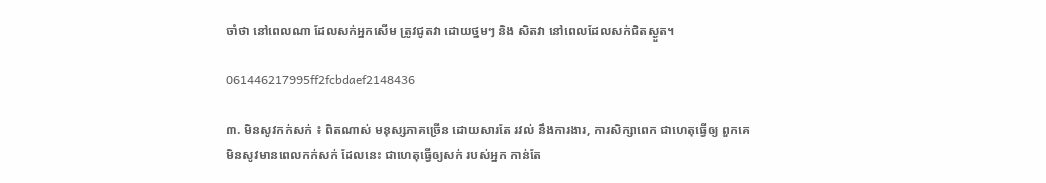ចាំថា នៅពេលណា ដែលសក់អ្នកសើម ត្រូវជូតវា ដោយថ្នមៗ និង សិតវា នៅពេលដែលសក់ជិតស្ងួត។

061446217995ff2fcbdaef2148436

៣. មិនសូវកក់សក់ ៖ ពិតណាស់ មនុស្សភាគច្រើន ដោយសារតែ រវល់ នឹងការងារ, ការសិក្សាពេក ជាហេតុធ្វើឲ្យ ពួកគេ មិនសូវមានពេលកក់សក់ ដែលនេះ ជាហេតុធ្វើឲ្យសក់ របស់អ្នក កាន់តែ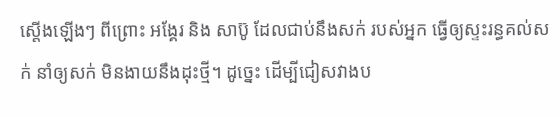ស្តើងឡើងៗ ពីព្រោះ អង្គែរ និង សាប៊ូ ដែលជាប់នឹងសក់ របស់អ្នក ធ្វើឲ្យស្ទះរន្ធគល់សក់ នាំឲ្យសក់ មិនងាយនឹងដុះថ្មី។ ដូច្នេះ ដើម្បីជៀសវាងប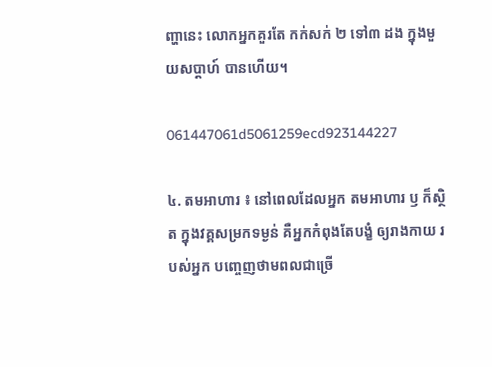ញ្ហានេះ លោកអ្នកគួរតែ កក់សក់ ២ ទៅ៣ ដង ក្នុងមួយសប្តាហ៍ បានហើយ។

061447061d5061259ecd923144227

៤. តមអាហារ ៖ នៅពេលដែលអ្នក តមអាហារ ឫ ក៏ស្ថិត ក្នុងវគ្គសម្រកទម្ងន់ គឺអ្នកកំពុងតែបង្ខំ ឲ្យរាងកាយ របស់អ្នក បញ្ចេញថាមពលជាច្រើ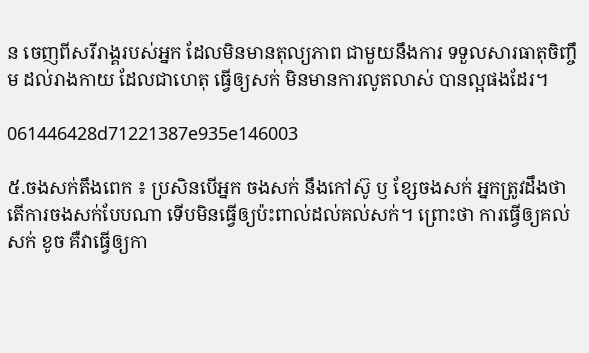ន ចេញពីសរីរាង្គរបស់អ្នក ដែលមិនមានតុល្យភាព ជាមួយនឹងការ ទទួលសារធាតុចិញ្ចឹម ដល់រាងកាយ ដែលជាហេតុ ធ្វើឲ្យសក់ មិនមានការលូតលាស់ បានល្អផងដែរ។

061446428d71221387e935e146003

៥.ចងសក់តឹងពេក ៖ ប្រសិនបើអ្នក ចងសក់ នឹងកៅស៊ូ ឫ ខ្សែចងសក់ អ្នកត្រូវដឹងថា តើការចងសក់បែបណា ទើបមិនធ្វើឲ្យប៉ះពាល់ដល់គល់សក់។ ព្រោះថា ការធ្វើឲ្យគល់សក់ ខូច គឺវាធ្វើឲ្យកា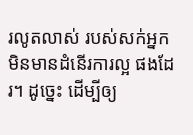រលូតលាស់ របស់សក់អ្នក មិនមានដំនើរការល្អ ផងដែរ។ ដូច្នេះ ដើម្បីឲ្យ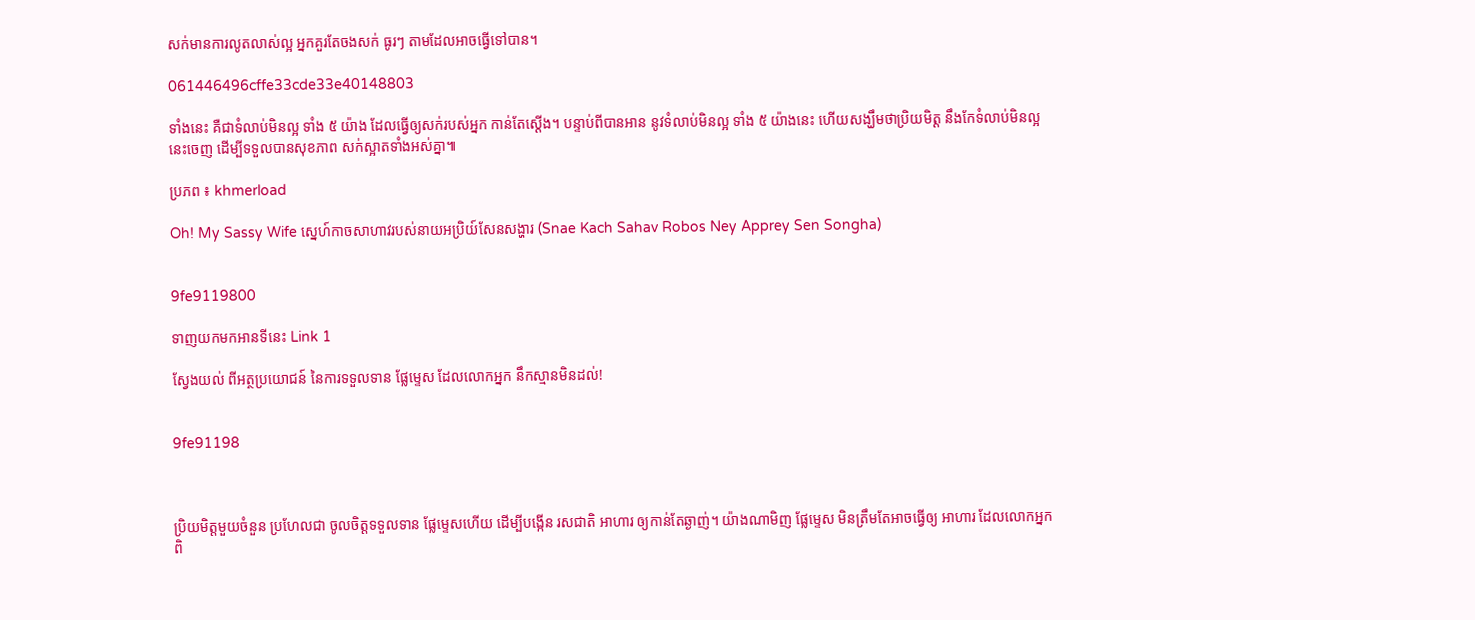សក់មានការលូតលាស់ល្អ អ្នកគួរតែចងសក់ ធូរៗ តាមដែលអាចធ្វើទៅបាន។

061446496cffe33cde33e40148803

ទាំងនេះ គឺជាទំលាប់មិនល្អ ទាំង ៥ យ៉ាង ដែលធ្វើឲ្យសក់របស់អ្នក កាន់តែស្តើង។ បន្ទាប់ពីបានអាន នូវទំលាប់មិនល្អ ទាំង ៥ យ៉ាងនេះ ហើយសង្ឃឹមថាប្រិយមិត្ត នឹងកែទំលាប់មិនល្អនេះចេញ ដើម្បីទទួលបានសុខភាព សក់ស្អាតទាំងអស់គ្នា៕

ប្រភព ៖ khmerload

Oh! My Sassy Wife ស្នេហ៍កាចសាហាវរបស់នាយអប្រិយ៍សែនសង្ហារ (Snae Kach Sahav Robos Ney Apprey Sen Songha)


9fe9119800

ទាញយកមកអានទីនេះ Link 1

ស្វែងយល់ ពីអត្ថប្រយោជន៍ នៃការទទួលទាន ផ្លែម្ទេស ដែលលោកអ្នក នឹកស្មានមិនដល់!


9fe91198



ប្រិយមិត្តមួយចំនួន ប្រហែលជា ចូលចិត្តទទួលទាន ផ្លែម្ទេសហើយ ដើម្បីបង្កើន រសជាតិ អាហារ ឲ្យកាន់តែឆ្ងាញ់។ យ៉ាងណាមិញ ផ្លែម្ទេស មិនត្រឹមតែអាចធ្វើឲ្យ អាហារ ដែលលោកអ្នក ពិ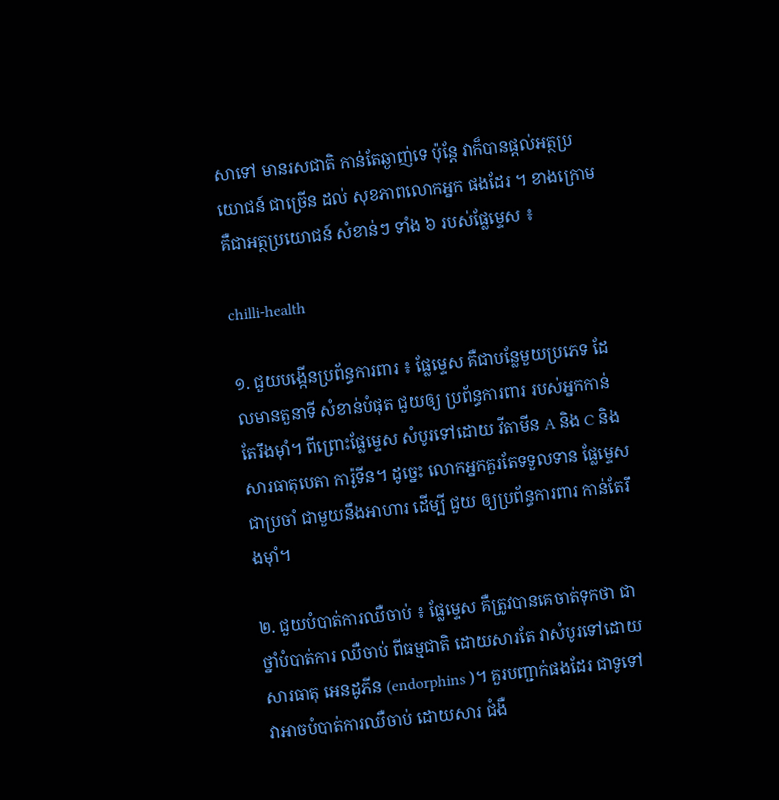សាទៅ មានរសជាតិ កាន់តែឆ្ងាញ់ទេ ប៉ុន្តែ វាក៏បានផ្តល់អត្ថប្រយោជន៍ ជាច្រើន ដល់ សុខភាពលោកអ្នក ផងដែរ ។ ខាងក្រោម គឺជាអត្ថប្រយោជន៍ សំខាន់ៗ ទាំង ៦ របស់ផ្លែម្ទេស ៖

chilli-health

១. ជួយបង្កើនប្រព័ន្ធការពារ ៖ ផ្លែម្ទេស គឺជាបន្លែមួយប្រភេទ ដែលមានតួនាទី សំខាន់បំផុត ជួយឲ្យ ប្រព័ន្ធការពារ របស់អ្នកកាន់តែរឹងម៉ាំ។ ពីព្រោះផ្លែម្ទេស សំបូរទៅដោយ វីតាមីន A និង C និង សារធាតុបេតា ការ៉ូទីន។ ដូច្នេះ លោកអ្នកគួរតែទទួលទាន ផ្លែម្ទេស ជាប្រចាំ ជាមួយនឹងអាហារ ដើម្បី ជួយ ឲ្យប្រព័ន្ធការពារ កាន់តែរឹងម៉ាំ។

២. ជួយបំបាត់ការឈឺចាប់ ៖ ផ្លែម្ទេស គឺត្រូវបានគេចាត់ទុកថា ជាថ្នាំបំបាត់ការ ឈឺចាប់ ពីធម្មជាតិ ដោយសារតែ វាសំបូរទៅដោយ សារធាតុ អេនដូភីន (endorphins )។ គួរបញ្ជាក់ផងដែរ ជាទូទៅ វាអាចបំបាត់ការឈឺចាប់ ដោយសារ ជំងឺ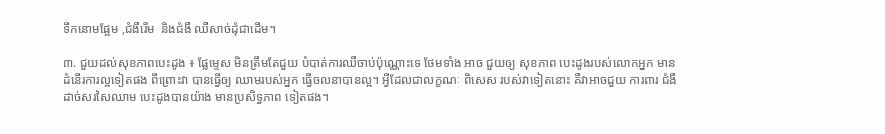ទឹកនោមផ្អែម ,ជំងឺរើម  និងជំងឺ ឈឺសាច់ដុំជាដើម។

៣. ជួយដល់សុខភាពបេះដូង ៖ ផ្លែម្ទេស មិនត្រឹមតែជួយ បំបាត់ការឈឺចាប់ប៉ុណ្ណោះទេ ថែមទាំង អាច ជួយឲ្យ សុខភាព បេះដូងរបស់លោកអ្នក មានដំនើរការល្អទៀតផង ពីព្រោះវា បានធ្វើឲ្យ ឈាមរបស់អ្នក ធ្វើចលនាបានល្អ។ អ្វីដែលជាលក្ខណៈ ពិសេស របស់វាទៀតនោះ គឺវាអាចជួយ ការពារ ជំងឺដាច់សរសៃឈាម បេះដូងបានយ៉ាង មានប្រសិទ្ធភាព ទៀតផង។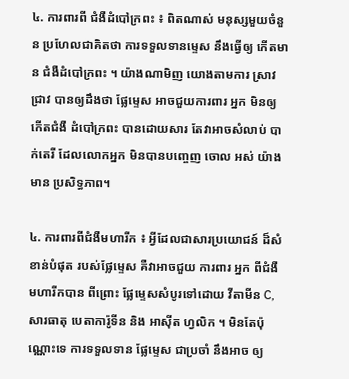៤. ការពារពី ជំងឺដំបៅក្រពះ ៖ ពិតណាស់ មនុស្សមួយចំនួន ប្រហែលជាគិតថា ការទទួលទានម្ទេស នឹងធ្វើឲ្យ កើតមាន ជំងឺដំបៅក្រពះ ។ យ៉ាងណាមិញ យោងតាមការ ស្រាវជ្រាវ បានឲ្យដឹងថា ផ្លែម្ទេស អាចជួយការពារ អ្នក មិនឲ្យកើតជំងឺ ដំបៅក្រពះ បានដោយសារ តែវាអាចសំលាប់ បាក់តេរី ដែលលោកអ្នក មិនបានបញ្ចេញ ចោល អស់ យ៉ាងមាន ប្រសិទ្ធភាព។

៤. ការពារពីជំងឺមហារីក ៖ អ្វីដែលជាសារប្រយោជន៍ ដ៏សំខាន់បំផុត របស់ផ្លែម្ទេស គឺវាអាចជួយ ការពារ អ្នក ពីជំងឺមហារីកបាន ពីព្រោះ ផ្លែម្ទេសសំបូរទៅដោយ វីតាមីន C, សារធាតុ បេតាការ៉ូទីន និង អាស៊ីត ហ្វលិក ។ មិនតែប៉ុណ្ណោះទេ ការទទួលទាន ផ្លែម្ទេស ជាប្រចាំ នឹងអាច ឲ្យ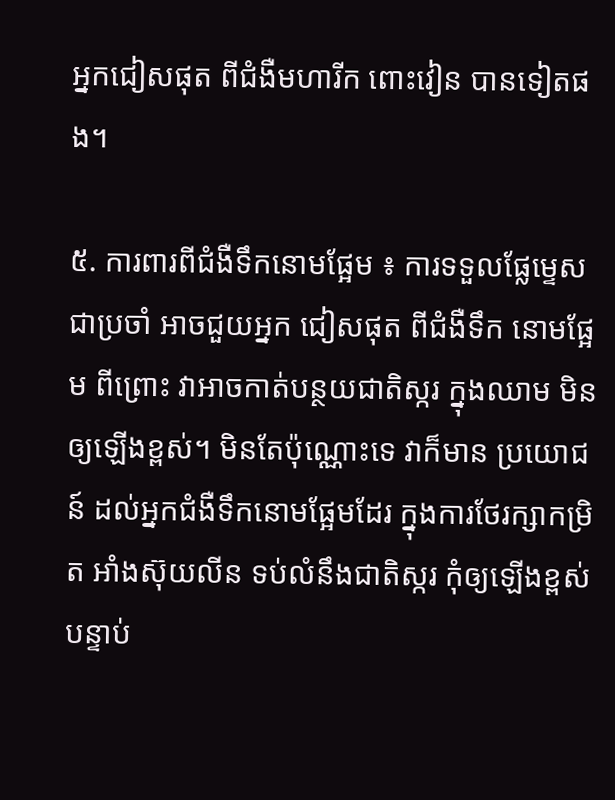អ្នកជៀសផុត ពីជំងឺមហារីក ពោះវៀន បានទៀតផង។

៥. ការពារពីជំងឺទឹកនោមផ្អែម ៖ ការទទួលផ្លែម្ទេស ជាប្រចាំ អាចជួយអ្នក ជៀសផុត ពីជំងឺទឹក នោមផ្អែម ពីព្រោះ វាអាចកាត់បន្ថយជាតិស្ករ ក្នុងឈាម មិនឲ្យឡើងខ្ពស់។ មិនតែប៉ុណ្ណោះទេ វាក៏មាន ប្រយោជន៍ ដល់អ្នកជំងឺទឹកនោមផ្អែមដែរ ក្នុងការថែរក្សាកម្រិត អាំងស៊ុយលីន ទប់លំនឹងជាតិស្ករ កុំឲ្យឡើងខ្ពស់ បន្ទាប់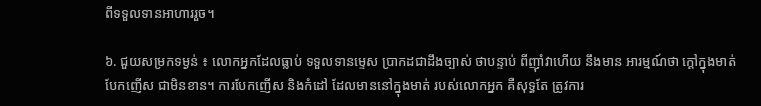ពីទទួលទានអាហាររួច។

៦. ជួយសម្រកទម្ងន់ ៖ លោកអ្នកដែលធ្លាប់ ទទួលទានម្ទេស ប្រាកដជាដឹងច្បាស់ ថាបន្ទាប់ ពីញ៉ាំវាហើយ នឹងមាន អារម្មណ៍ថា ក្តៅក្នុងមាត់ បែកញើស ជាមិនខាន។ ការបែកញើស និងកំដៅ ដែលមាននៅក្នុងមាត់ របស់លោកអ្នក គឺសុទ្ធតែ ត្រូវការ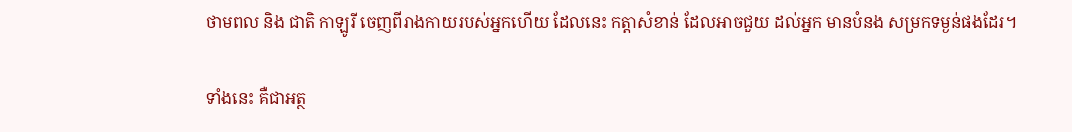ថាមពល និង ជាតិ កាឡូរី ចេញពីរាងកាយរបស់អ្នកហើយ ដែលនេះ កត្តាសំខាន់ ដែលអាចជួយ ដល់អ្នក មានបំនង សម្រកទម្ងន់ផងដែរ។

ទាំងនេះ គឺជាអត្ថ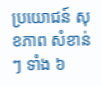ប្រយោជន៍ សុខភាព សំខាន់ៗ ទាំង ៦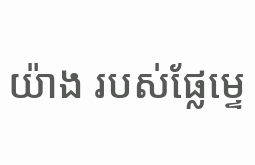យ៉ាង របស់ផ្លែម្ទេ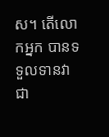ស។ តើលោកអ្នក បានទទួលទានវា ជា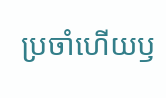ប្រចាំហើយឫ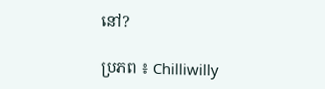នៅ?

ប្រភព ៖ Chilliwilly